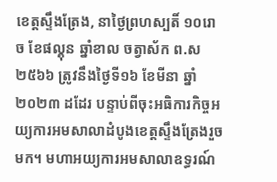ខេត្តស្ទឹងត្រែង, នាថ្ងៃព្រហស្បតិ៍ ១០រោច ខែផល្គុន ឆ្នាំខាល ចត្វាស័ក ព.ស ២៥៦៦ ត្រូវនឹងថ្ងៃទី១៦ ខែមីនា ឆ្នាំ២០២៣ ដដែរ បន្ទាប់ពីចុះអធិការកិច្ចអយ្យការអមសាលាដំបូងខេត្តស្ទឹងត្រែងរួចមក។ មហាអយ្យការអមសាលាឧទ្ធរណ៍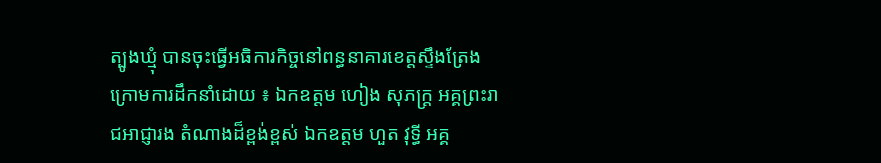ត្បូងឃ្មុំ បានចុះធ្វើអធិការកិច្ចនៅពន្ធនាគារខេត្តស្ទឹងត្រែង ក្រោមការដឹកនាំដោយ ៖ ឯកឧត្តម ហៀង សុភក្រ្ត អគ្គព្រះរាជអាជ្ញារង តំណាងដ៏ខ្ពង់ខ្ពស់ ឯកឧត្តម ហួត វុទ្ធី អគ្គ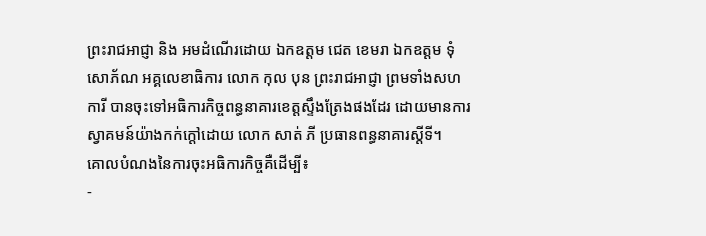ព្រះរាជអាជ្ញា និង អមដំណើរដោយ ឯកឧត្តម ជេត ខេមរា ឯកឧត្ដម ទុំ សោភ័ណ អគ្គលេខាធិការ លោក កុល បុន ព្រះរាជអាជ្ញា ព្រមទាំងសហការី បានចុះទៅអធិការកិច្ចពន្ធនាគារខេត្តស្ទឹងត្រែងផងដែរ ដោយមានការស្វាគមន៍យ៉ាងកក់ក្តៅដោយ លោក សាត់ ភី ប្រធានពន្ធនាគារស្តីទី។
គោលបំណងនៃការចុះអធិការកិច្ចគឺដើម្បី៖
-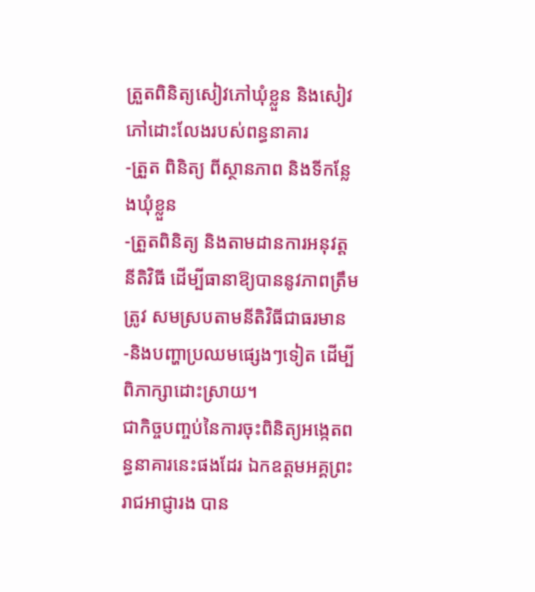ត្រួតពិនិត្យសៀវភៅឃុំខ្លួន និងសៀវភៅដោះលែងរបស់ពន្ធនាគារ
-ត្រួត ពិនិត្យ ពីស្ថានភាព និងទីកន្លែងឃុំខ្លួន
-ត្រួតពិនិត្យ និងតាមដានការអនុវត្តនីតិវិធី ដើម្បីធានាឱ្យបាននូវភាពត្រឹមត្រូវ សមស្របតាមនីតិវិធីជាធរមាន
-និងបញ្ហាប្រឈមផ្សេងៗទៀត ដេីម្បីពិភាក្សាដោះស្រាយ។
ជាកិច្ចបញ្ចប់នៃការចុះពិនិត្យអង្កេតពន្ធនាគារនេះផងដែរ ឯកឧត្តមអគ្គព្រះរាជអាជ្ញារង បាន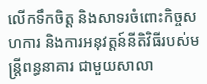លើកទឹកចិត្ត និងសាទរចំពោះកិច្ចសហការ និងការអនុវត្តន៍នីតិវិធីរបស់មន្រ្តីពន្ធនាគារ ជាមួយសាលា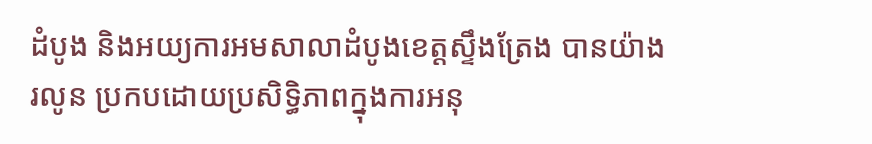ដំបូង និងអយ្យការអមសាលាដំបូងខេត្តស្ទឹងត្រែង បានយ៉ាងរលូន ប្រកបដោយប្រសិទ្ធិភាពក្នុងការអនុ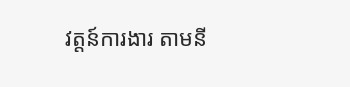វត្តន៍ការងារ តាមនី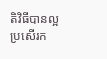តិវិធីបានល្អប្រសើរក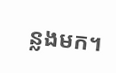ន្លងមក។